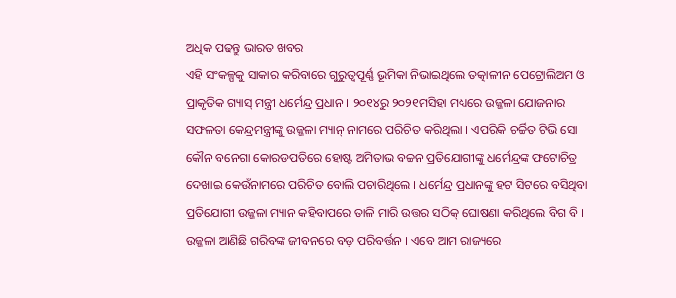ଅଧିକ ପଢନ୍ତୁ ଭାରତ ଖବର
ଏହି ସଂକଳ୍ପକୁ ସାକାର କରିବାରେ ଗୁରୁତ୍ବପୂର୍ଣ୍ଣ ଭୂମିକା ନିଭାଇଥିଲେ ତତ୍କାଳୀନ ପେଟ୍ରୋଲିଅମ ଓ ପ୍ରାକୃତିକ ଗ୍ୟାସ୍ ମନ୍ତ୍ରୀ ଧର୍ମେନ୍ଦ୍ର ପ୍ରଧାନ । ୨୦୧୪ରୁ ୨୦୨୧ମସିହା ମଧ୍ୟରେ ଉଜ୍ଜଳା ଯୋଜନାର ସଫଳତା କେନ୍ଦ୍ରମନ୍ତ୍ରୀଙ୍କୁ ଉଜ୍ଜଳା ମ୍ୟାନ୍ ନାମରେ ପରିଚିତ କରିଥିଲା । ଏପରିକି ଚର୍ଚ୍ଚିତ ଟିଭି ସୋ କୌନ ବନେଗା କୋରଡପତିରେ ହୋଷ୍ଟ ଅମିତାଭ ବଚ୍ଚନ ପ୍ରତିଯୋଗୀଙ୍କୁ ଧର୍ମେନ୍ଦ୍ରଙ୍କ ଫଟୋଚିତ୍ର ଦେଖାଇ କେଉଁନାମରେ ପରିଚିତ ବୋଲି ପଚାରିଥିଲେ । ଧର୍ମେନ୍ଦ୍ର ପ୍ରଧାନଙ୍କୁ ହଟ ସିଟରେ ବସିଥିବା ପ୍ରତିଯୋଗୀ ଉଜ୍ଜଳା ମ୍ୟାନ କହିବାପରେ ତାଳି ମାରି ଉତ୍ତର ସଠିକ୍ ଘୋଷଣା କରିଥିଲେ ବିଗ ବି ।
ଉଜ୍ଜଳା ଆଣିଛି ଗରିବଙ୍କ ଜୀବନରେ ବଡ଼ ପରିବର୍ତ୍ତନ । ଏବେ ଆମ ରାଜ୍ୟରେ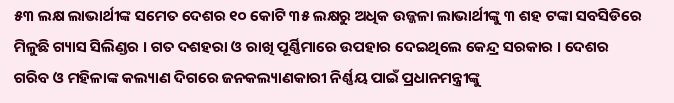୫୩ ଲକ୍ଷ ଲାଭାର୍ଥୀଙ୍କ ସମେତ ଦେଶର ୧୦ କୋଟି ୩୫ ଲକ୍ଷରୁ ଅଧିକ ଉଜ୍ଜଳା ଲାଭାର୍ଥୀଙ୍କୁ ୩ ଶହ ଟଙ୍କା ସବସିଡିରେ ମିଳୁଛି ଗ୍ୟାସ ସିଲିଣ୍ଡର । ଗତ ଦଶହରା ଓ ରାଖି ପୂର୍ଣ୍ଣିମାରେ ଉପହାର ଦେଇଥିଲେ କେନ୍ଦ୍ର ସରକାର । ଦେଶର ଗରିବ ଓ ମହିଳାଙ୍କ କଲ୍ୟାଣ ଦିଗରେ ଜନକଲ୍ୟାଣକାରୀ ନିର୍ଣ୍ଣୟ ପାଇଁ ପ୍ରଧାନମନ୍ତ୍ରୀଙ୍କୁ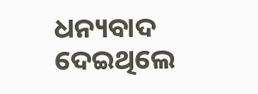ଧନ୍ୟବାଦ ଦେଇଥିଲେ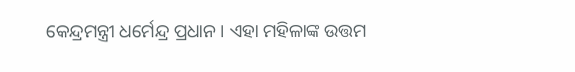କେନ୍ଦ୍ରମନ୍ତ୍ରୀ ଧର୍ମେନ୍ଦ୍ର ପ୍ରଧାନ । ଏହା ମହିଳାଙ୍କ ଉତ୍ତମ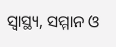ସ୍ବାସ୍ଥ୍ୟ, ସମ୍ମାନ ଓ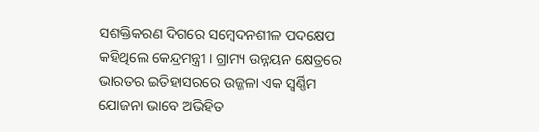ସଶକ୍ତିକରଣ ଦିଗରେ ସମ୍ବେଦନଶୀଳ ପଦକ୍ଷେପ କହିଥିଲେ କେନ୍ଦ୍ରମନ୍ତ୍ରୀ । ଗ୍ରାମ୍ୟ ଉନ୍ନୟନ କ୍ଷେତ୍ରରେ ଭାରତର ଇତିହାସରରେ ଉଜ୍ଜଳା ଏକ ସ୍ବର୍ଣ୍ଣିମ ଯୋଜନା ଭାବେ ଅଭିହିତ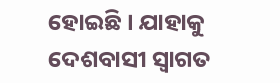ହୋଇଛି । ଯାହାକୁ ଦେଶବାସୀ ସ୍ବାଗତ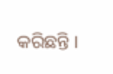କରିଛନ୍ତି ।